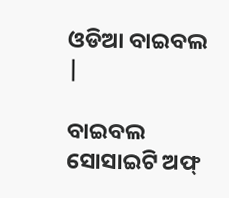ଓଡିଆ ବାଇବଲ |

ବାଇବଲ ସୋସାଇଟି ଅଫ୍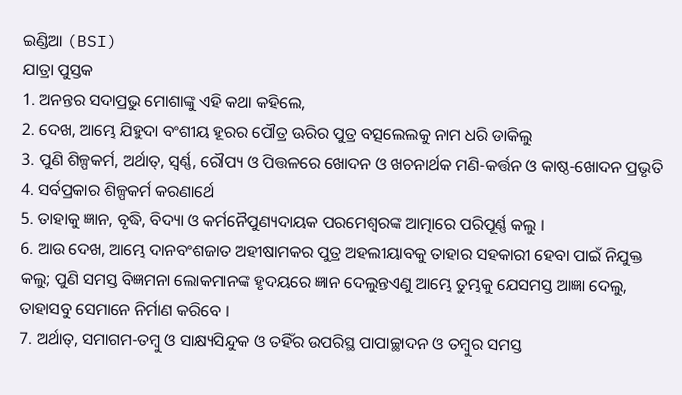ଇଣ୍ଡିଆ (BSI)
ଯାତ୍ରା ପୁସ୍ତକ
1. ଅନନ୍ତର ସଦାପ୍ରଭୁ ମୋଶାଙ୍କୁ ଏହି କଥା କହିଲେ,
2. ଦେଖ, ଆମ୍ଭେ ଯିହୁଦା ବଂଶୀୟ ହୂରର ପୌତ୍ର ଊରିର ପୁତ୍ର ବତ୍ସଲେଲକୁ ନାମ ଧରି ଡାକିଲୁ
3. ପୁଣି ଶିଳ୍ପକର୍ମ, ଅର୍ଥାତ୍, ସ୍ଵର୍ଣ୍ଣ, ରୌପ୍ୟ ଓ ପିତ୍ତଳରେ ଖୋଦନ ଓ ଖଚନାର୍ଥକ ମଣି-କର୍ତ୍ତନ ଓ କାଷ୍ଠ-ଖୋଦନ ପ୍ରଭୃତି
4. ସର୍ବପ୍ରକାର ଶିଳ୍ପକର୍ମ କରଣାର୍ଥେ
5. ତାହାକୁ ଜ୍ଞାନ, ବୃଦ୍ଧି, ବିଦ୍ୟା ଓ କର୍ମନୈପୁଣ୍ୟଦାୟକ ପରମେଶ୍ଵରଙ୍କ ଆତ୍ମାରେ ପରିପୂର୍ଣ୍ଣ କଲୁ ।
6. ଆଉ ଦେଖ, ଆମ୍ଭେ ଦାନବଂଶଜାତ ଅହୀଷାମକର ପୁତ୍ର ଅହଲୀୟାବକୁ ତାହାର ସହକାରୀ ହେବା ପାଇଁ ନିଯୁକ୍ତ କଲୁ; ପୁଣି ସମସ୍ତ ବିଜ୍ଞମନା ଲୋକମାନଙ୍କ ହୃଦୟରେ ଜ୍ଞାନ ଦେଲୁନ୍ତଏଣୁ ଆମ୍ଭେ ତୁମ୍ଭକୁ ଯେସମସ୍ତ ଆଜ୍ଞା ଦେଲୁ, ତାହାସବୁ ସେମାନେ ନିର୍ମାଣ କରିବେ ।
7. ଅର୍ଥାତ୍, ସମାଗମ-ତମ୍ଵୁ ଓ ସାକ୍ଷ୍ୟସିନ୍ଦୁକ ଓ ତହିଁର ଉପରିସ୍ଥ ପାପାଚ୍ଛାଦନ ଓ ତମ୍ଵୁର ସମସ୍ତ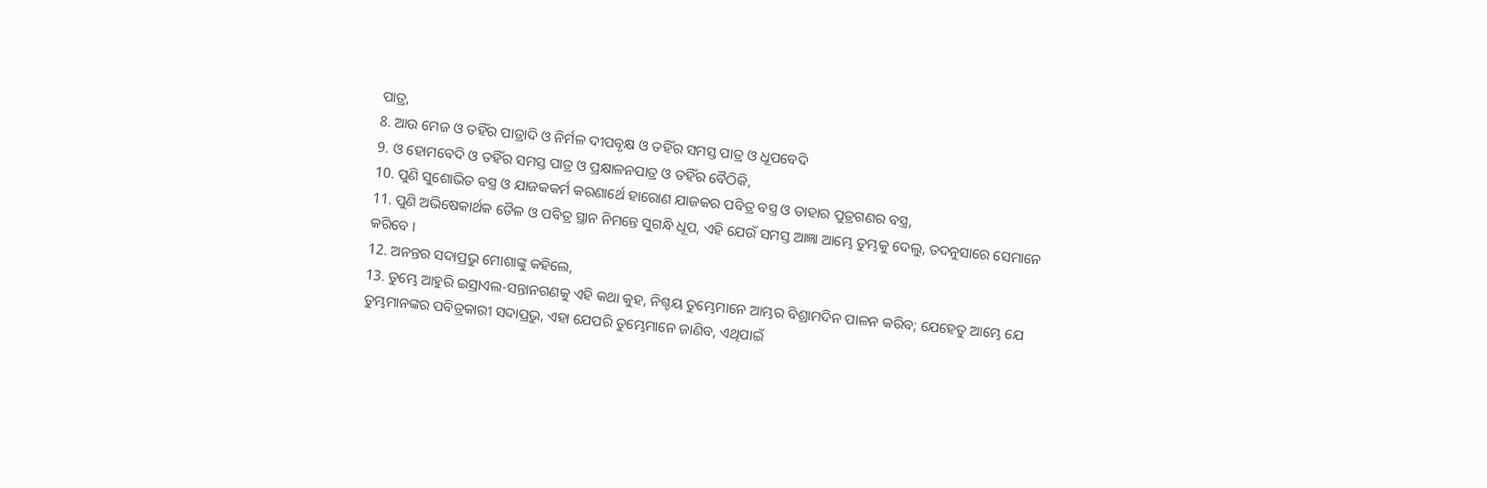ପାତ୍ର,
8. ଆଉ ମେଜ ଓ ତହିଁର ପାତ୍ରାଦି ଓ ନିର୍ମଳ ଦୀପବୃକ୍ଷ ଓ ତହିଁର ସମସ୍ତ ପାତ୍ର ଓ ଧୂପବେଦି
9. ଓ ହୋମବେଦି ଓ ତହିଁର ସମସ୍ତ ପାତ୍ର ଓ ପ୍ରକ୍ଷାଳନପାତ୍ର ଓ ତହିଁର ବୈଠିକି,
10. ପୁଣି ସୁଶୋଭିତ ବସ୍ତ୍ର ଓ ଯାଜକକର୍ମ କରଣାର୍ଥେ ହାରୋଣ ଯାଜକର ପବିତ୍ର ବସ୍ତ୍ର ଓ ତାହାର ପୁତ୍ରଗଣର ବସ୍ତ୍ର,
11. ପୁଣି ଅଭିଷେକାର୍ଥକ ତୈଳ ଓ ପବିତ୍ର ସ୍ଥାନ ନିମନ୍ତେ ସୁଗନ୍ଧି ଧୂପ, ଏହି ଯେଉଁ ସମସ୍ତ ଆଜ୍ଞା ଆମ୍ଭେ ତୁମ୍ଭକୁ ଦେଲୁ, ତଦନୁସାରେ ସେମାନେ କରିବେ ।
12. ଅନନ୍ତର ସଦାପ୍ରଭୁ ମୋଶାଙ୍କୁ କହିଲେ,
13. ତୁମ୍ଭେ ଆହୁରି ଇସ୍ରାଏଲ-ସନ୍ତାନଗଣକୁ ଏହି କଥା କୁହ, ନିଶ୍ଚୟ ତୁମ୍ଭେମାନେ ଆମ୍ଭର ବିଶ୍ରାମଦିନ ପାଳନ କରିବ; ଯେହେତୁ ଆମ୍ଭେ ଯେ ତୁମ୍ଭମାନଙ୍କର ପବିତ୍ରକାରୀ ସଦାପ୍ରଭୁ, ଏହା ଯେପରି ତୁମ୍ଭେମାନେ ଜାଣିବ, ଏଥିପାଇଁ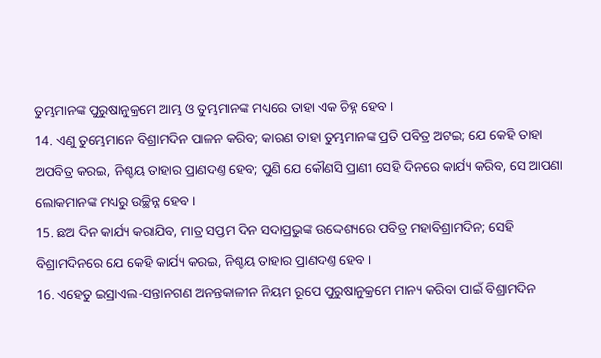ତୁମ୍ଭମାନଙ୍କ ପୁରୁଷାନୁକ୍ରମେ ଆମ୍ଭ ଓ ତୁମ୍ଭମାନଙ୍କ ମଧ୍ୟରେ ତାହା ଏକ ଚିହ୍ନ ହେବ ।
14. ଏଣୁ ତୁମ୍ଭେମାନେ ବିଶ୍ରାମଦିନ ପାଳନ କରିବ; କାରଣ ତାହା ତୁମ୍ଭମାନଙ୍କ ପ୍ରତି ପବିତ୍ର ଅଟଇ; ଯେ କେହି ତାହା ଅପବିତ୍ର କରଇ, ନିଶ୍ଚୟ ତାହାର ପ୍ରାଣଦଣ୍ତ ହେବ; ପୁଣି ଯେ କୌଣସି ପ୍ରାଣୀ ସେହି ଦିନରେ କାର୍ଯ୍ୟ କରିବ, ସେ ଆପଣା ଲୋକମାନଙ୍କ ମଧ୍ୟରୁ ଉଚ୍ଛିନ୍ନ ହେବ ।
15. ଛଅ ଦିନ କାର୍ଯ୍ୟ କରାଯିବ, ମାତ୍ର ସପ୍ତମ ଦିନ ସଦାପ୍ରଭୁଙ୍କ ଉଦ୍ଦେଶ୍ୟରେ ପବିତ୍ର ମହାବିଶ୍ରାମଦିନ; ସେହି ବିଶ୍ରାମଦିନରେ ଯେ କେହି କାର୍ଯ୍ୟ କରଇ, ନିଶ୍ଚୟ ତାହାର ପ୍ରାଣଦଣ୍ତ ହେବ ।
16. ଏହେତୁ ଇସ୍ରାଏଲ-ସନ୍ତାନଗଣ ଅନନ୍ତକାଳୀନ ନିୟମ ରୂପେ ପୁରୁଷାନୁକ୍ରମେ ମାନ୍ୟ କରିବା ପାଇଁ ବିଶ୍ରାମଦିନ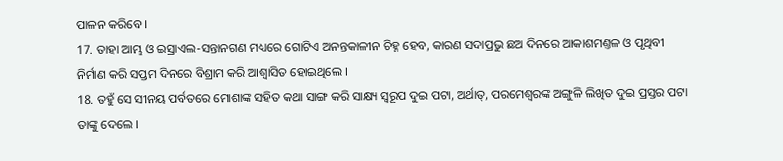ପାଳନ କରିବେ ।
17. ତାହା ଆମ୍ଭ ଓ ଇସ୍ରାଏଲ-ସନ୍ତାନଗଣ ମଧ୍ୟରେ ଗୋଟିଏ ଅନନ୍ତକାଳୀନ ଚିହ୍ନ ହେବ, କାରଣ ସଦାପ୍ରଭୁ ଛଅ ଦିନରେ ଆକାଶମଣ୍ତଳ ଓ ପୃଥିବୀ ନିର୍ମାଣ କରି ସପ୍ତମ ଦିନରେ ବିଶ୍ରାମ କରି ଆଶ୍ଵାସିତ ହୋଇଥିଲେ ।
18. ତହୁଁ ସେ ସୀନୟ ପର୍ବତରେ ମୋଶାଙ୍କ ସହିତ କଥା ସାଙ୍ଗ କରି ସାକ୍ଷ୍ୟ ସ୍ଵରୂପ ଦୁଇ ପଟା, ଅର୍ଥାତ୍, ପରମେଶ୍ଵରଙ୍କ ଅଙ୍ଗୁଳି ଲିଖିତ ଦୁଇ ପ୍ରସ୍ତର ପଟା ତାଙ୍କୁ ଦେଲେ ।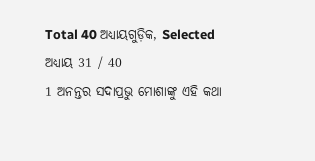Total 40 ଅଧ୍ୟାୟଗୁଡ଼ିକ, Selected ଅଧ୍ୟାୟ 31 / 40
1 ଅନନ୍ତର ସଦାପ୍ରଭୁ ମୋଶାଙ୍କୁ ଏହି କଥା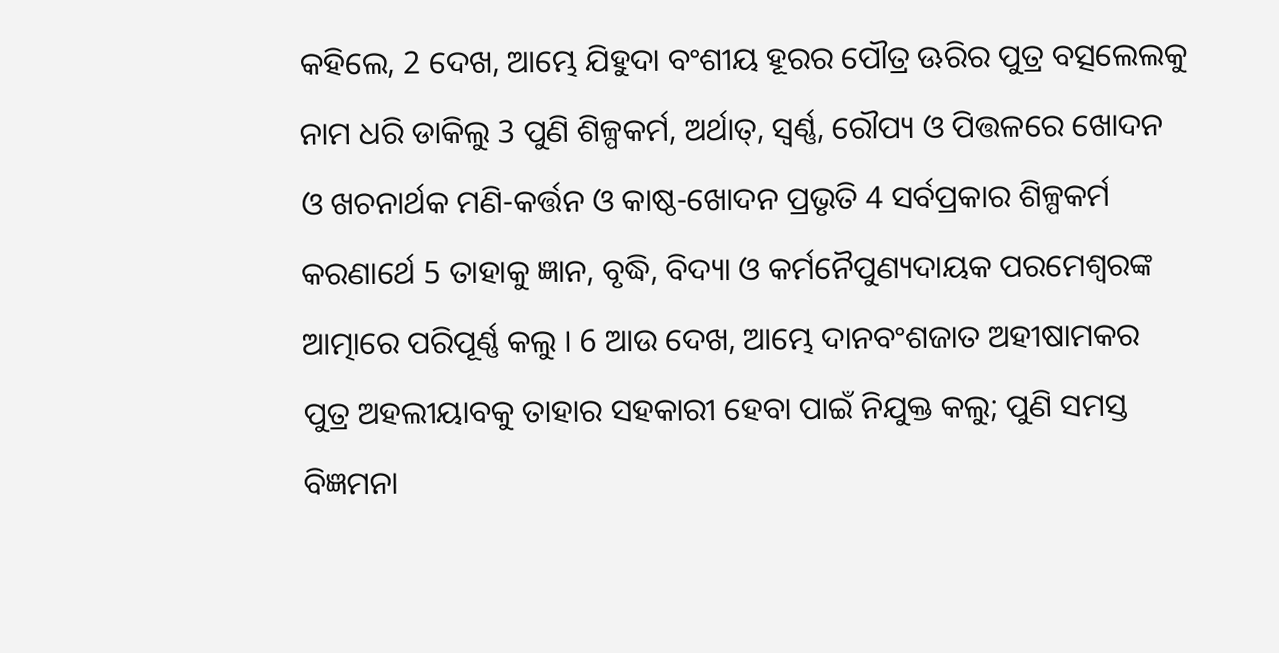କହିଲେ, 2 ଦେଖ, ଆମ୍ଭେ ଯିହୁଦା ବଂଶୀୟ ହୂରର ପୌତ୍ର ଊରିର ପୁତ୍ର ବତ୍ସଲେଲକୁ ନାମ ଧରି ଡାକିଲୁ 3 ପୁଣି ଶିଳ୍ପକର୍ମ, ଅର୍ଥାତ୍, ସ୍ଵର୍ଣ୍ଣ, ରୌପ୍ୟ ଓ ପିତ୍ତଳରେ ଖୋଦନ ଓ ଖଚନାର୍ଥକ ମଣି-କର୍ତ୍ତନ ଓ କାଷ୍ଠ-ଖୋଦନ ପ୍ରଭୃତି 4 ସର୍ବପ୍ରକାର ଶିଳ୍ପକର୍ମ କରଣାର୍ଥେ 5 ତାହାକୁ ଜ୍ଞାନ, ବୃଦ୍ଧି, ବିଦ୍ୟା ଓ କର୍ମନୈପୁଣ୍ୟଦାୟକ ପରମେଶ୍ଵରଙ୍କ ଆତ୍ମାରେ ପରିପୂର୍ଣ୍ଣ କଲୁ । 6 ଆଉ ଦେଖ, ଆମ୍ଭେ ଦାନବଂଶଜାତ ଅହୀଷାମକର ପୁତ୍ର ଅହଲୀୟାବକୁ ତାହାର ସହକାରୀ ହେବା ପାଇଁ ନିଯୁକ୍ତ କଲୁ; ପୁଣି ସମସ୍ତ ବିଜ୍ଞମନା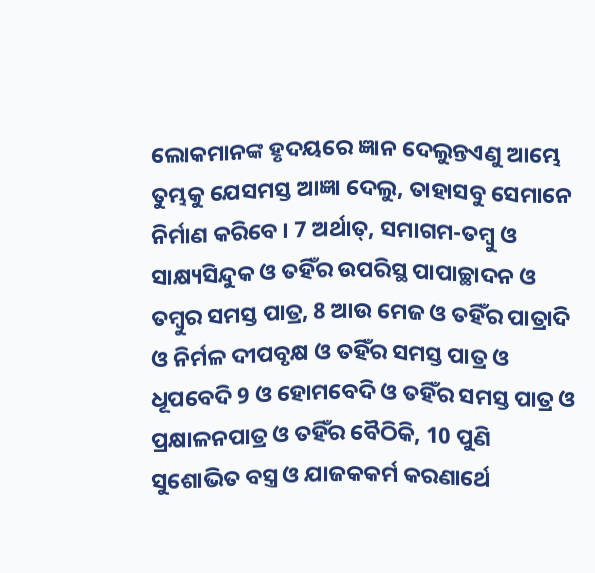ଲୋକମାନଙ୍କ ହୃଦୟରେ ଜ୍ଞାନ ଦେଲୁନ୍ତଏଣୁ ଆମ୍ଭେ ତୁମ୍ଭକୁ ଯେସମସ୍ତ ଆଜ୍ଞା ଦେଲୁ, ତାହାସବୁ ସେମାନେ ନିର୍ମାଣ କରିବେ । 7 ଅର୍ଥାତ୍, ସମାଗମ-ତମ୍ଵୁ ଓ ସାକ୍ଷ୍ୟସିନ୍ଦୁକ ଓ ତହିଁର ଉପରିସ୍ଥ ପାପାଚ୍ଛାଦନ ଓ ତମ୍ଵୁର ସମସ୍ତ ପାତ୍ର, 8 ଆଉ ମେଜ ଓ ତହିଁର ପାତ୍ରାଦି ଓ ନିର୍ମଳ ଦୀପବୃକ୍ଷ ଓ ତହିଁର ସମସ୍ତ ପାତ୍ର ଓ ଧୂପବେଦି 9 ଓ ହୋମବେଦି ଓ ତହିଁର ସମସ୍ତ ପାତ୍ର ଓ ପ୍ରକ୍ଷାଳନପାତ୍ର ଓ ତହିଁର ବୈଠିକି, 10 ପୁଣି ସୁଶୋଭିତ ବସ୍ତ୍ର ଓ ଯାଜକକର୍ମ କରଣାର୍ଥେ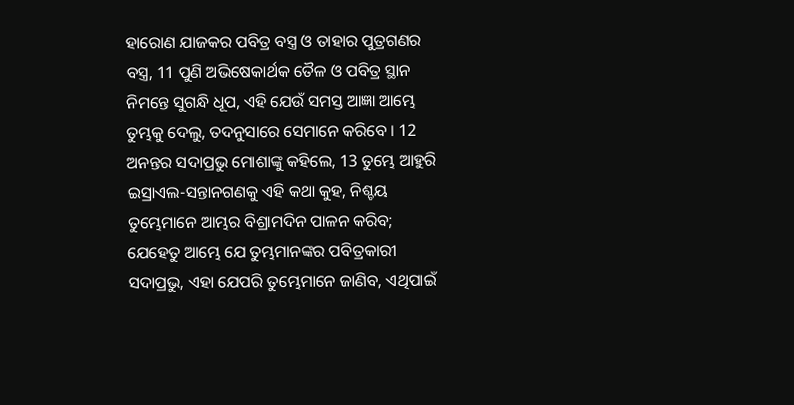ହାରୋଣ ଯାଜକର ପବିତ୍ର ବସ୍ତ୍ର ଓ ତାହାର ପୁତ୍ରଗଣର ବସ୍ତ୍ର, 11 ପୁଣି ଅଭିଷେକାର୍ଥକ ତୈଳ ଓ ପବିତ୍ର ସ୍ଥାନ ନିମନ୍ତେ ସୁଗନ୍ଧି ଧୂପ, ଏହି ଯେଉଁ ସମସ୍ତ ଆଜ୍ଞା ଆମ୍ଭେ ତୁମ୍ଭକୁ ଦେଲୁ, ତଦନୁସାରେ ସେମାନେ କରିବେ । 12 ଅନନ୍ତର ସଦାପ୍ରଭୁ ମୋଶାଙ୍କୁ କହିଲେ, 13 ତୁମ୍ଭେ ଆହୁରି ଇସ୍ରାଏଲ-ସନ୍ତାନଗଣକୁ ଏହି କଥା କୁହ, ନିଶ୍ଚୟ ତୁମ୍ଭେମାନେ ଆମ୍ଭର ବିଶ୍ରାମଦିନ ପାଳନ କରିବ; ଯେହେତୁ ଆମ୍ଭେ ଯେ ତୁମ୍ଭମାନଙ୍କର ପବିତ୍ରକାରୀ ସଦାପ୍ରଭୁ, ଏହା ଯେପରି ତୁମ୍ଭେମାନେ ଜାଣିବ, ଏଥିପାଇଁ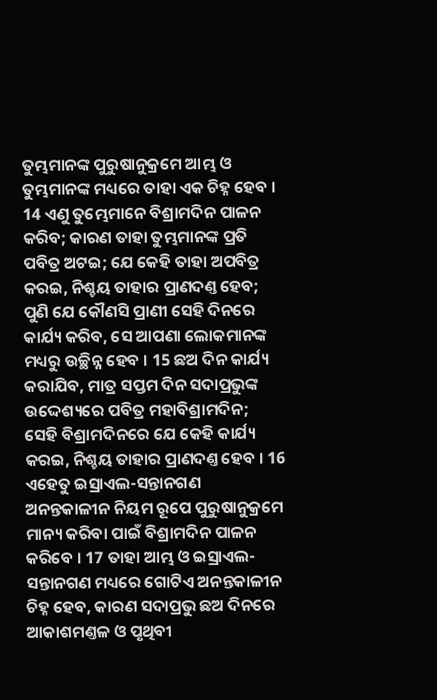ତୁମ୍ଭମାନଙ୍କ ପୁରୁଷାନୁକ୍ରମେ ଆମ୍ଭ ଓ ତୁମ୍ଭମାନଙ୍କ ମଧ୍ୟରେ ତାହା ଏକ ଚିହ୍ନ ହେବ । 14 ଏଣୁ ତୁମ୍ଭେମାନେ ବିଶ୍ରାମଦିନ ପାଳନ କରିବ; କାରଣ ତାହା ତୁମ୍ଭମାନଙ୍କ ପ୍ରତି ପବିତ୍ର ଅଟଇ; ଯେ କେହି ତାହା ଅପବିତ୍ର କରଇ, ନିଶ୍ଚୟ ତାହାର ପ୍ରାଣଦଣ୍ତ ହେବ; ପୁଣି ଯେ କୌଣସି ପ୍ରାଣୀ ସେହି ଦିନରେ କାର୍ଯ୍ୟ କରିବ, ସେ ଆପଣା ଲୋକମାନଙ୍କ ମଧ୍ୟରୁ ଉଚ୍ଛିନ୍ନ ହେବ । 15 ଛଅ ଦିନ କାର୍ଯ୍ୟ କରାଯିବ, ମାତ୍ର ସପ୍ତମ ଦିନ ସଦାପ୍ରଭୁଙ୍କ ଉଦ୍ଦେଶ୍ୟରେ ପବିତ୍ର ମହାବିଶ୍ରାମଦିନ; ସେହି ବିଶ୍ରାମଦିନରେ ଯେ କେହି କାର୍ଯ୍ୟ କରଇ, ନିଶ୍ଚୟ ତାହାର ପ୍ରାଣଦଣ୍ତ ହେବ । 16 ଏହେତୁ ଇସ୍ରାଏଲ-ସନ୍ତାନଗଣ ଅନନ୍ତକାଳୀନ ନିୟମ ରୂପେ ପୁରୁଷାନୁକ୍ରମେ ମାନ୍ୟ କରିବା ପାଇଁ ବିଶ୍ରାମଦିନ ପାଳନ କରିବେ । 17 ତାହା ଆମ୍ଭ ଓ ଇସ୍ରାଏଲ-ସନ୍ତାନଗଣ ମଧ୍ୟରେ ଗୋଟିଏ ଅନନ୍ତକାଳୀନ ଚିହ୍ନ ହେବ, କାରଣ ସଦାପ୍ରଭୁ ଛଅ ଦିନରେ ଆକାଶମଣ୍ତଳ ଓ ପୃଥିବୀ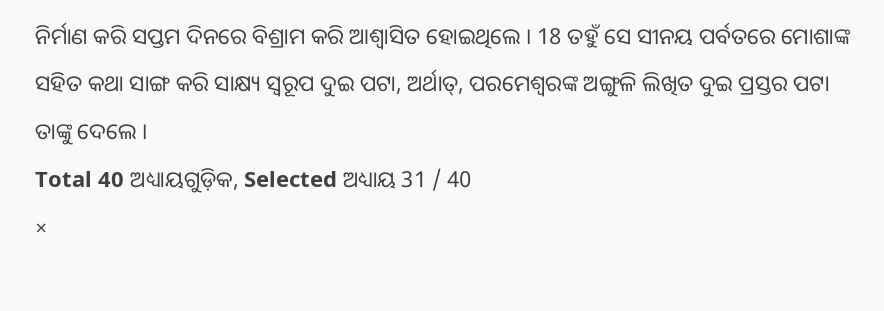ନିର୍ମାଣ କରି ସପ୍ତମ ଦିନରେ ବିଶ୍ରାମ କରି ଆଶ୍ଵାସିତ ହୋଇଥିଲେ । 18 ତହୁଁ ସେ ସୀନୟ ପର୍ବତରେ ମୋଶାଙ୍କ ସହିତ କଥା ସାଙ୍ଗ କରି ସାକ୍ଷ୍ୟ ସ୍ଵରୂପ ଦୁଇ ପଟା, ଅର୍ଥାତ୍, ପରମେଶ୍ଵରଙ୍କ ଅଙ୍ଗୁଳି ଲିଖିତ ଦୁଇ ପ୍ରସ୍ତର ପଟା ତାଙ୍କୁ ଦେଲେ ।
Total 40 ଅଧ୍ୟାୟଗୁଡ଼ିକ, Selected ଅଧ୍ୟାୟ 31 / 40
×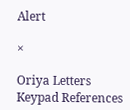Alert

×

Oriya Letters Keypad References